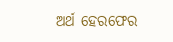ଅର୍ଥ ହେରଫେର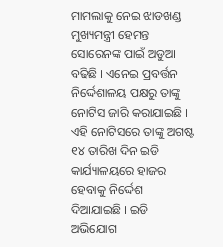ମାମଲାକୁ ନେଇ ଝାଡଖଣ୍ଡ ମୁଖ୍ୟମନ୍ତ୍ରୀ ହେମନ୍ତ ସୋରେନଙ୍କ ପାଇଁ ଅଡୁଆ ବଢିଛି । ଏନେଇ ପ୍ରବର୍ତ୍ତନ ନିର୍ଦ୍ଦେଶାଳୟ ପକ୍ଷରୁ ତାଙ୍କୁ ନୋଟିସ ଜାରି କରାଯାଇଛି । ଏହି ନୋଟିସରେ ତାଙ୍କୁ ଅଗଷ୍ଟ ୧୪ ତାରିଖ ଦିନ ଇଡି କାର୍ଯ୍ୟାଳୟରେ ହାଜର ହେବାକୁ ନିର୍ଦ୍ଦେଶ ଦିଆଯାଇଛି । ଇଡି ଅଭିଯୋଗ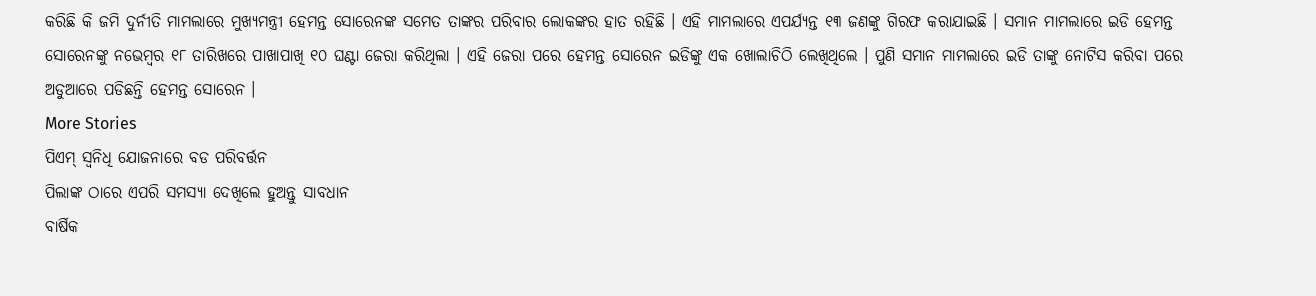କରିଛି କି ଜମି ଦୁର୍ନୀତି ମାମଲାରେ ମୁଖ୍ୟମନ୍ତ୍ରୀ ହେମନ୍ତ ସୋରେନଙ୍କ ସମେତ ତାଙ୍କର ପରିବାର ଲୋକଙ୍କର ହାତ ରହିଛି । ଏହି ମାମଲାରେ ଏପର୍ଯ୍ୟନ୍ତ ୧୩ ଜଣଙ୍କୁ ଗିରଫ କରାଯାଇଛି । ସମାନ ମାମଲାରେ ଇଡି ହେମନ୍ତ ସୋରେନଙ୍କୁ ନଭେମ୍ବର ୧୮ ତାରିଖରେ ପାଖାପାଖି ୧୦ ଘଣ୍ଟା ଜେରା କରିଥିଲା । ଏହି ଜେରା ପରେ ହେମନ୍ତ ସୋରେନ ଇଡିଙ୍କୁ ଏକ ଖୋଲାଚିଠି ଲେଖିଥିଲେ । ପୁଣି ସମାନ ମାମଲାରେ ଇଡି ତାଙ୍କୁ ନୋଟିସ କରିବା ପରେ ଅଡୁଆରେ ପଡିଛନ୍ତି ହେମନ୍ତ ସୋରେନ ।
More Stories
ପିଏମ୍ ସ୍ୱନିଧି ଯୋଜନାରେ ବଡ ପରିବର୍ତ୍ତନ
ପିଲାଙ୍କ ଠାରେ ଏପରି ସମସ୍ୟା ଦେଖିଲେ ହୁଅନ୍ତୁ ସାବଧାନ
ବାର୍ଷିକ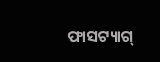ଫାସଟ୍ୟାଗ୍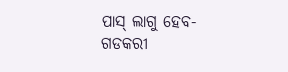ପାସ୍ ଲାଗୁ ହେବ- ଗଡକରୀ